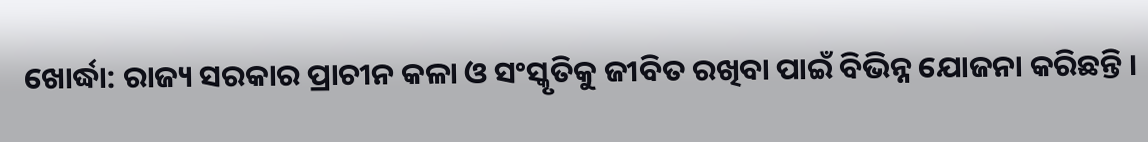ଖୋର୍ଦ୍ଧା: ରାଜ୍ୟ ସରକାର ପ୍ରାଚୀନ କଳା ଓ ସଂସ୍କୃତିକୁ ଜୀବିତ ରଖିବା ପାଇଁ ବିଭିନ୍ନ ଯୋଜନା କରିଛନ୍ତି ।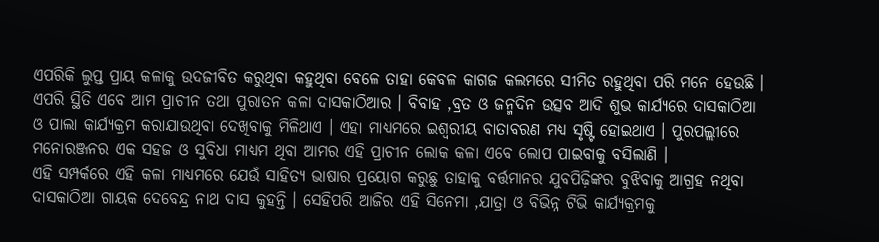ଏପରିକି ଲୁପ୍ତ ପ୍ରାୟ କଳାକୁ ଉଦଜୀବିତ କରୁଥିବା କହୁଥିବା ବେଳେ ତାହା କେବଳ କାଗଜ କଲମରେ ସୀମିତ ରହୁଥିବା ପରି ମନେ ହେଉଛି ।
ଏପରି ସ୍ଥିତି ଏବେ ଆମ ପ୍ରାଚୀନ ତଥା ପୁରାତନ କଳା ଦାସକାଠିଆର । ବିବାହ ,ବ୍ରତ ଓ ଜନ୍ମଦିନ ଉତ୍ସବ ଆଦି ଶୁଭ କାର୍ଯ୍ୟରେ ଦାସକାଠିଆ ଓ ପାଲା କାର୍ଯ୍ୟକ୍ରମ କରାଯାଉଥିବା ଦେଖିବାକୁ ମିଳିଥାଏ । ଏହା ମାଧ୍ୟମରେ ଇଶ୍ୱରୀୟ ବାତାବରଣ ମଧ୍ୟ ସୃଷ୍ଟି ହୋଇଥାଏ । ପୁରପଲ୍ଲୀରେ ମନୋରଞ୍ଜନର ଏକ ସହଜ ଓ ସୁବିଧା ମାଧ୍ୟମ ଥିବା ଆମର ଏହି ପ୍ରାଚୀନ ଲୋକ କଳା ଏବେ ଲୋପ ପାଇବାକୁ ବସିଲାଣି ।
ଏହି ସମ୍ପର୍କରେ ଏହି କଳା ମାଧ୍ୟମରେ ଯେଉଁ ସାହିତ୍ୟ ଭାଷାର ପ୍ରୟୋଗ କରୁଛୁ ତାହାକୁ ବର୍ତ୍ତମାନର ଯୁବପିଢ଼ିଙ୍କର ବୁଝିବାକୁ ଆଗ୍ରହ ନଥିବା ଦାସକାଠିଆ ଗାୟକ ଦେବେନ୍ଦ୍ର ନାଥ ଦାସ କୁହନ୍ତି । ସେହିପରି ଆଜିର ଏହି ସିନେମା ,ଯାତ୍ରା ଓ ବିଭିନ୍ନ ଟିଭି କାର୍ଯ୍ୟକ୍ରମକୁ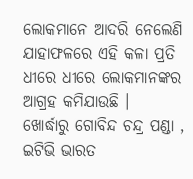ଲୋକମାନେ ଆଦରି ନେଲେଣି ଯାହାଫଳରେ ଏହି କଳା ପ୍ରତି ଧୀରେ ଧୀରେ ଲୋକମାନଙ୍କର ଆଗ୍ରହ କମିଯାଉଛି ।
ଖୋର୍ଦ୍ଧାରୁ ଗୋବିନ୍ଦ ଚନ୍ଦ୍ର ପଣ୍ଡା , ଇଟିଭି ଭାରତ